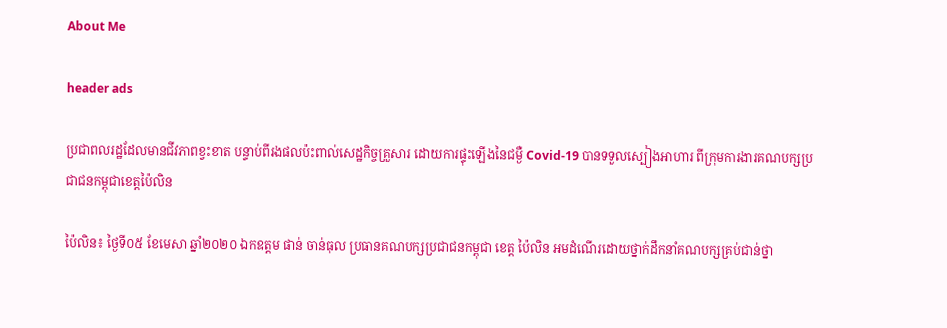About Me

header ads

ប្រជាពលរដ្ឋដែលមានជីវភាពខ្វះខាត បន្ទាប់ពីរងផលប៉ះពាល់សេដ្ឋកិច្ចគ្រួសារ ដោយការផ្ទុះឡើងនៃជម្ងឺ Covid-19 បានទទួលស្បៀងអាហារ ពីក្រុមការងារគណបក្សប្រជាជនកម្ពុជាខេត្តប៉ៃលិន

ប៉ៃលិន៖ ថ្ងៃទី០៥ ខែមេសា ឆ្នាំ២០២០ ឯកឧត្តម ផាន់ ចាន់ធុល ប្រធានគណបក្សប្រជាជនកម្ពុជា ខេត្ត ប៉ៃលិន អមដំណើរដោយថ្នាក់ដឹកនាំគណបក្សគ្រប់ជាន់ថ្នា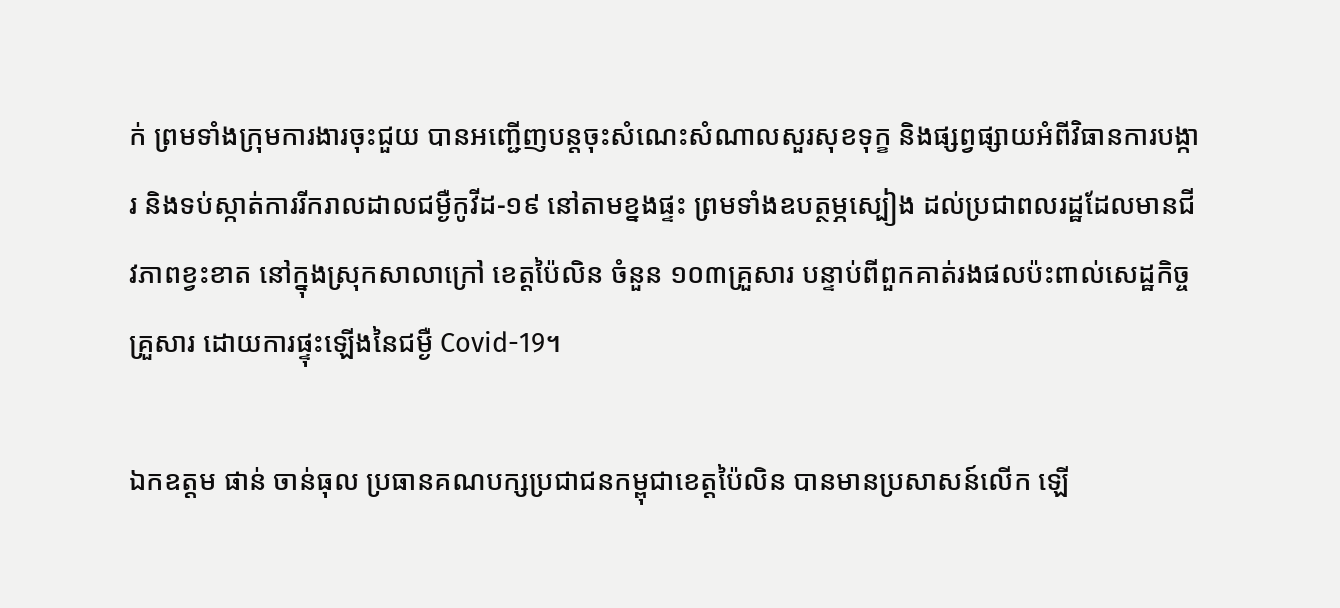ក់ ព្រមទាំងក្រុមការងារចុះជួយ បានអញ្ជើញបន្តចុះសំណេះសំណាលសួរសុខទុក្ខ និងផ្សព្វផ្សាយអំពីវិធានការបង្ការ និងទប់ស្កាត់ការរីករាលដាលជម្ងឺកូវីដ-១៩ នៅតាមខ្នងផ្ទះ ព្រមទាំងឧបត្ថម្ភស្បៀង ដល់ប្រជាពលរដ្ឋដែលមានជីវភាពខ្វះខាត នៅក្នុងស្រុកសាលាក្រៅ ខេត្តប៉ៃលិន ចំនួន ១០៣គ្រួសារ បន្ទាប់ពីពួកគាត់រងផលប៉ះពាល់សេដ្ឋកិច្ចគ្រួសារ ដោយការផ្ទុះឡើងនៃជម្ងឺ Covid-19។

ឯកឧត្តម ផាន់ ចាន់ធុល ប្រធានគណបក្សប្រជាជនកម្ពុជាខេត្តប៉ៃលិន បានមានប្រសាសន៍លើក ឡើ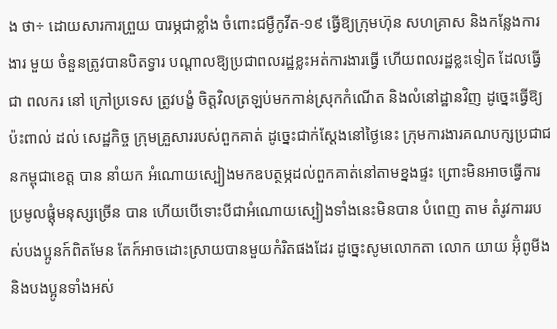ង ថា÷ ដោយសារការព្រួយ បារម្ភជាខ្លាំង ចំពោះជម្ងឺកូវីត-១៩ ធ្វើឱ្យក្រុមហ៊ុន សហគ្រាស និងកន្លែងការងារ មួយ ចំនួនត្រូវបានបិតទ្វារ បណ្តាលឱ្យប្រជាពលរដ្ឋខ្លះអត់ការងារធ្វើ ហើយពលរដ្ឋខ្លះទៀត ដែលធ្វើជា ពលករ នៅ ក្រៅប្រទេស ត្រូវបង្ខំ ចិត្តវិលត្រឡប់មកកាន់ស្រុកកំណើត និងលំនៅដ្ឋានវិញ ដូច្នេះធ្វើឱ្យប៉ះពាល់ ដល់ សេដ្ឋកិច្ច ក្រុមគ្រួសាររបស់ពួកគាត់ ដូច្នេះជាក់ស្តែងនៅថ្ងៃនេះ ក្រុមការងារគណបក្សប្រជាជនកម្ពុជាខេត្ត បាន នាំយក អំណោយស្បៀងមកឧបត្ថម្ភដល់ពួកគាត់នៅតាមខ្នងផ្ទះ ព្រោះមិនអាចធ្វើការប្រមូលផ្តុំមនុស្សច្រើន បាន ហើយបើទោះបីជាអំណោយស្បៀងទាំងនេះមិនបាន បំពេញ តាម តំរូវការរបស់បងប្អូនក៍ពិតមែន តែក៍អាចដោះស្រាយបានមួយកំរិតផងដែរ ដូច្នេះសូមលោកតា លោក យាយ អ៊ុំពូមីង និងបងប្អូនទាំងអស់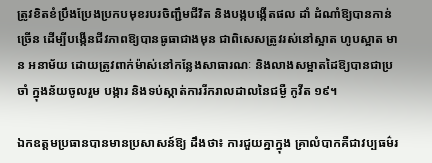ត្រូវខិតខំប្រឹងប្រែងប្រកបមុខរបរចិញ្ជឹមជីវិត និងបង្កបង្កើតផល ដាំ ដំណាំឱ្យបានកាន់ច្រើន ដើម្បីបង្កើនជីវភាពឱ្យបានធូធាជាងមុន ជាពិសេសត្រូវរស់នៅស្អាត ហូបស្អាត មាន អនាម័យ ដោយត្រូវពាក់ម៉ាស់នៅកន្លែងសាធារណៈ និងលាងសម្អាតដៃឱ្យបានជាប្រចាំ ក្នុងន័យចូលរួម បង្ការ និងទប់ស្កាត់ការរីករាលដាលនៃជម្ងឺ កូវីត ១៩។

ឯកឧត្តមប្រធានបានមានប្រសាសន៍ឱ្យ ដឹងថា៖ ការជួយគ្នាក្នុង គ្រាលំបាកគឺជាវប្បធម៌រ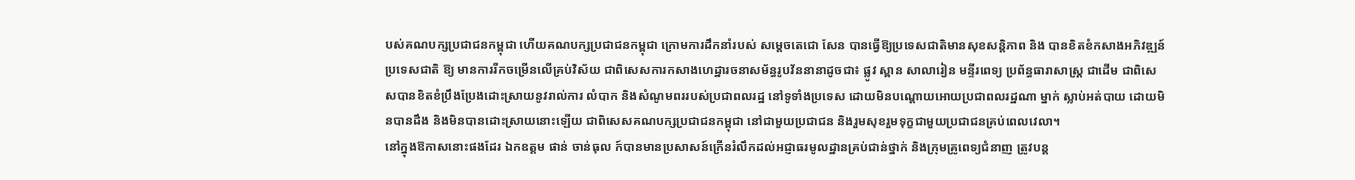បស់គណបក្សប្រជាជនកម្ពុជា ហើយគណបក្សប្រជាជនកម្ពុជា ក្រោមការដឹកនាំរបស់ សម្តេចតេជោ សែន បានធ្វើឱ្យប្រទេសជាតិមានសុខសន្តិភាព និង បានខិតខំកសាងអភិវឌ្ឍន៍ប្រទេសជាតិ ឱ្យ មានការរីកចម្រើនលើគ្រប់វិស័យ ជាពិសេសការកសាងហេដ្ឋារចនាសម័ន្ធរូបវ័ននានាដូចជា៖ ផ្លូវ ស្ពាន សាលារៀន មន្ទីរពេទ្យ ប្រព័ន្ធធារាសាស្ត្រ ជាដើម ជាពិសេសបានខិតខំប្រឹងប្រែងដោះស្រាយនូវរាល់ការ លំបាក និងសំណូមពររបស់ប្រជាពលរដ្ឋ នៅទូទាំងប្រទេស ដោយមិនបណ្តោយអោយប្រជាពលរដ្ឋណា ម្នាក់ ស្លាប់អត់បាយ ដោយមិនបានដឹង និងមិនបានដោះស្រាយនោះឡើយ ជាពិសេសគណបក្សប្រជាជនកម្ពុជា នៅជាមួយប្រជាជន និងរួមសុខរួមទុក្ខជាមួយប្រជាជនគ្រប់ពេលវេលា។
នៅក្នុងឱកាសនោះផងដែរ ឯកឧត្តម ផាន់ ចាន់ធុល ក៍បានមានប្រសាសន៍ក្រើនរំលឹកដល់អជ្ញាធរមូលដ្ឋានគ្រប់ជាន់ថ្នាក់ និងក្រុមគ្រូពេទ្យជំនាញ ត្រូវបន្ត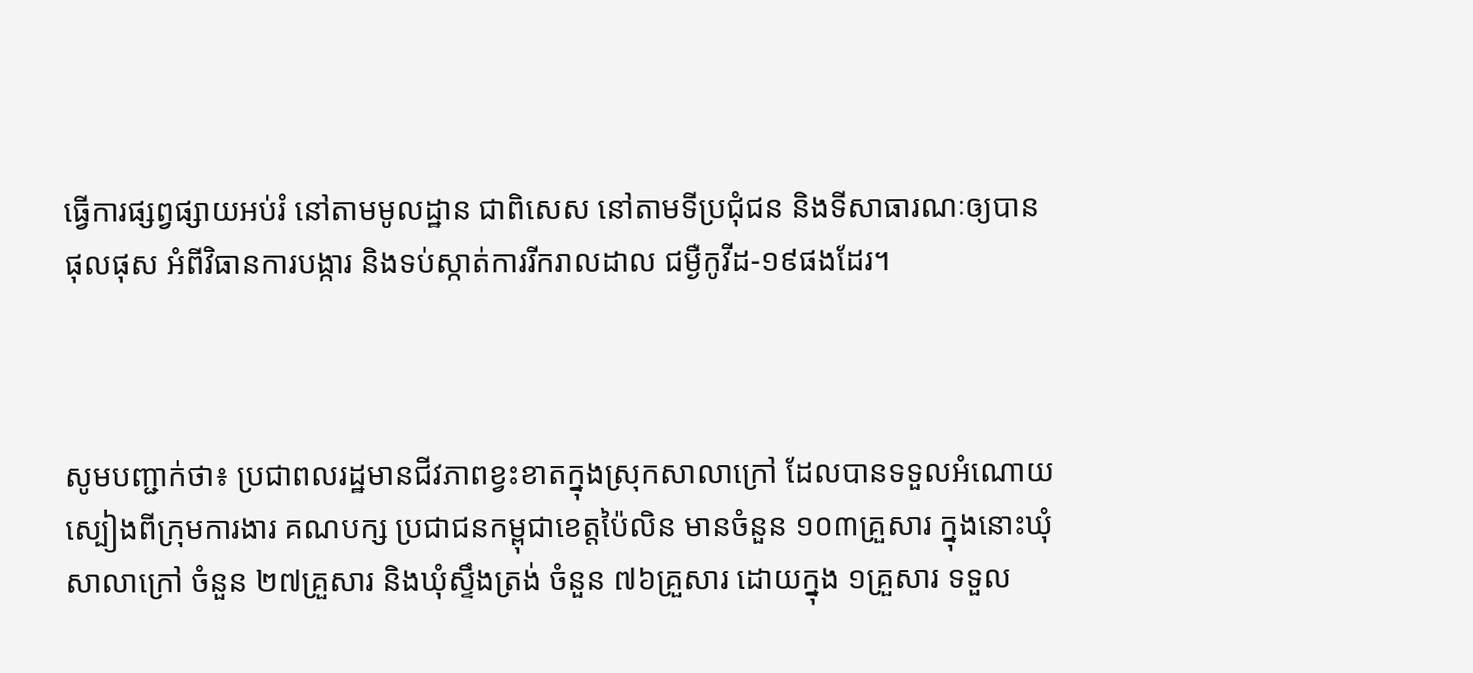ធ្វើការផ្សព្វផ្សាយអប់រំ នៅតាមមូលដ្ឋាន ជាពិសេស នៅតាមទីប្រជុំជន និងទីសាធារណៈឲ្យបានផុលផុស អំពីវិធានការបង្ការ និងទប់ស្កាត់ការរីករាលដាល ជម្ងឺកូវីដ-១៩ផងដែរ។



សូមបញ្ជាក់ថា៖ ប្រជាពលរដ្ឋមានជីវភាពខ្វះខាតក្នុងស្រុកសាលាក្រៅ ដែលបានទទួលអំណោយស្បៀងពីក្រុមការងារ គណបក្ស ប្រជាជនកម្ពុជាខេត្តប៉ៃលិន មានចំនួន ១០៣គ្រួសារ ក្នុងនោះឃុំសាលាក្រៅ ចំនួន ២៧គ្រួសារ និងឃុំស្ទឹងត្រង់ ចំនួន ៧៦គ្រួសារ ដោយក្នុង ១គ្រួសារ ទទួល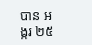បាន អង្ករ ២៥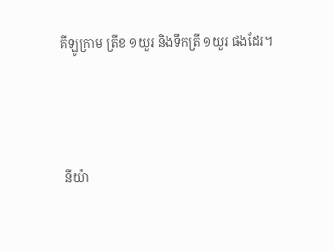គីឡូក្រាម ត្រីខ ១យួរ និងទឹកត្រី ១យួរ ផងដែរ។



 នីយ៉ា